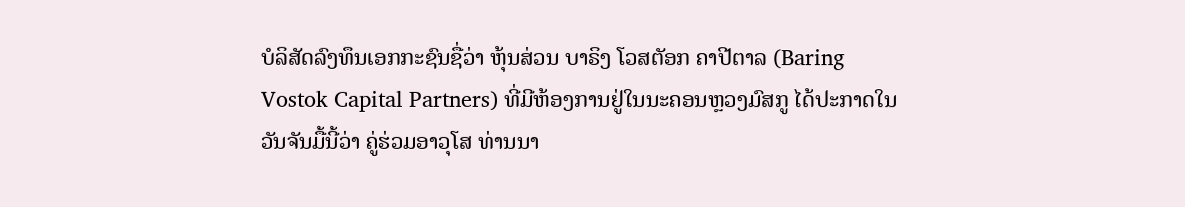ບໍລິສັດລົງທຶນເອກກະຊົນຊື່ວ່າ ຫຸ້ນສ່ວນ ບາຣິງ ໂວສຕັອກ ຄາປີຕາລ (Baring
Vostok Capital Partners) ທີ່ມີຫ້ອງການຢູ່ໃນນະຄອນຫຼວງມົສກູ ໄດ້ປະກາດໃນ
ວັນຈັນມື້ນີ້ວ່າ ຄູ່ຮ່ວມອາວຸໂສ ທ່ານນາ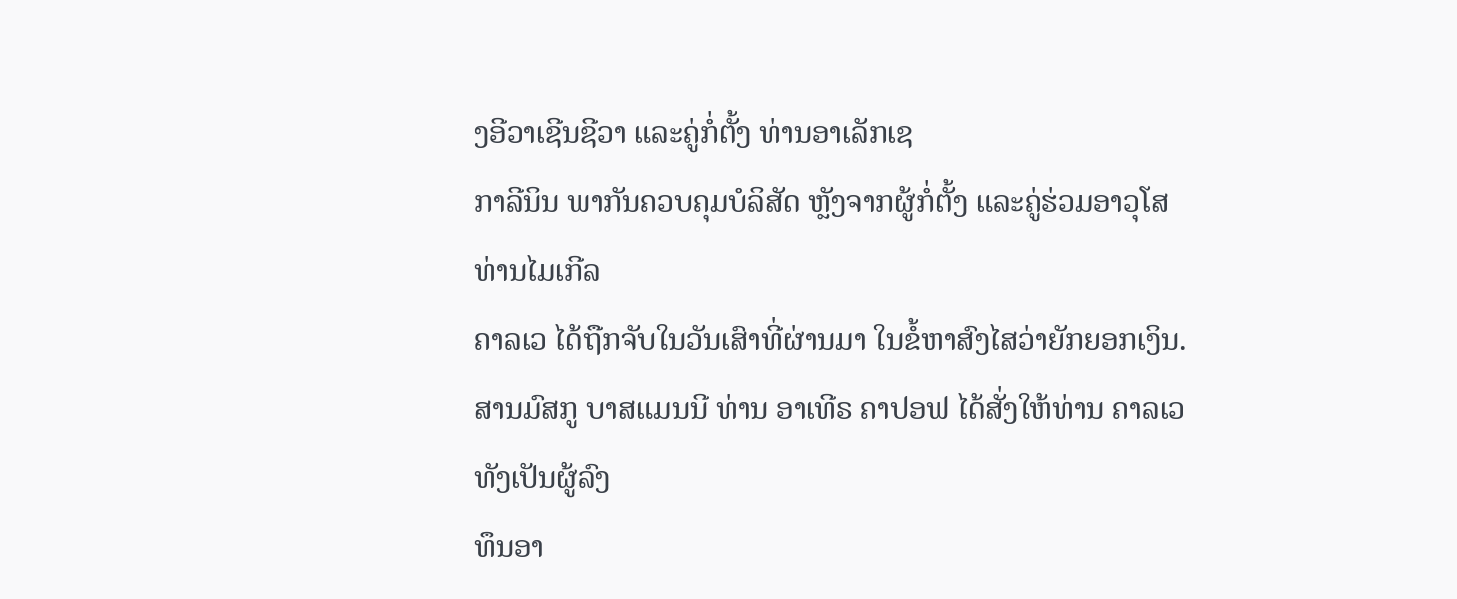ງອີວາເຊີນຊີວາ ແລະຄູ່ກໍ່ຕັ້ງ ທ່ານອາເລັກເຊ
ກາລີນິນ ພາກັນຄວບຄຸມບໍລິສັດ ຫຼັງຈາກຜູ້ກໍ່ຕັ້ງ ແລະຄູ່ຮ່ວມອາວຸໂສ ທ່ານໄມເກີລ
ຄາລເວ ໄດ້ຖືກຈັບໃນວັນເສົາທີ່ຜ່ານມາ ໃນຂໍ້ຫາສົງໄສວ່າຍັກຍອກເງິນ.
ສານມົສກູ ບາສແມນນີ ທ່ານ ອາເທີຣ ຄາປອຟ ໄດ້ສັ່ງໃຫ້ທ່ານ ຄາລເວ ທັງເປັນຜູ້ລົງ
ທຶນອາ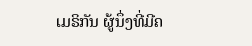ເມຣິກັນ ຜູ້ນຶ່ງທີ່ມີຄ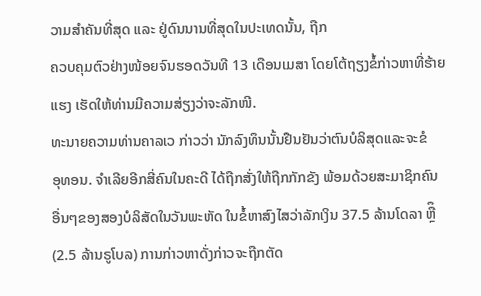ວາມສຳຄັນທີ່ສຸດ ແລະ ຢູ່ດົນນານທີ່ສຸດໃນປະເທດນັ້ນ, ຖືກ
ຄວບຄຸມຕົວຢ່າງໜ້ອຍຈົນຮອດວັນທີ 13 ເດືອນເມສາ ໂດຍໂຕ້ຖຽງຂໍ້ກ່າວຫາທີ່ຮ້າຍ
ແຮງ ເຮັດໃຫ້ທ່ານມີຄວາມສ່ຽງວ່າຈະລັກໜີ.
ທະນາຍຄວາມທ່ານຄາລເວ ກ່າວວ່າ ນັກລົງທຶນນັ້ນຢືນຢັນວ່າຕົນບໍລິສຸດແລະຈະຂໍ
ອຸທອນ. ຈຳເລີຍອີກສີ່ຄົນໃນຄະດີ ໄດ້ຖືກສັ່ງໃຫ້ຖືກກັກຂັງ ພ້ອມດ້ວຍສະມາຊິກຄົນ
ອື່ນໆຂອງສອງບໍລິສັດໃນວັນພະຫັດ ໃນຂໍ້ຫາສົງໄສວ່າລັກເງິນ 37.5 ລ້ານໂດລາ ຫຼືຶ
(2.5 ລ້ານຣູໂບລ) ການກ່າວຫາດັ່ງກ່າວຈະຖືກຕັດ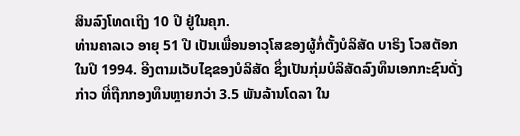ສິນລົງໂທດເຖິງ 10 ປີ ຢູ່ໃນຄຸກ.
ທ່ານຄາລເວ ອາຍຸ 51 ປີ ເປັນເພື່ອນອາວຸໂສຂອງຜູ້ກໍ່ຕັ້ງບໍລິສັດ ບາຣິງ ໂວສຕັອກ
ໃນປີ 1994. ອີງຕາມເວັບໄຊຂອງບໍລິສັດ ຊຶ່ງເປັນກຸ່ມບໍລິສັດລົງທຶນເອກກະຊົນດັ່ງ
ກ່າວ ທີ່ຖືກກອງທຶນຫຼາຍກວ່າ 3.5 ພັນລ້ານໂດລາ ໃນ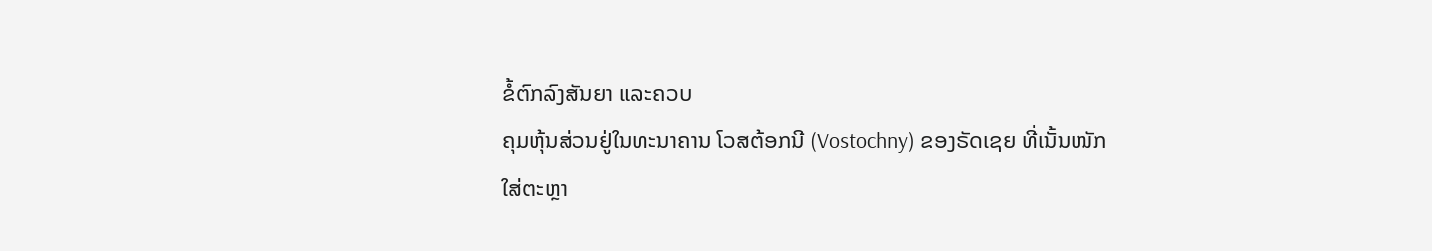ຂໍ້ຕົກລົງສັນຍາ ແລະຄວບ
ຄຸມຫຸ້ນສ່ວນຢູ່ໃນທະນາຄານ ໂວສຕ້ອກນີ (Vostochny) ຂອງຣັດເຊຍ ທີ່ເນັ້ນໜັກ
ໃສ່ຕະຫຼາ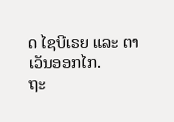ດ ໄຊບີເຣຍ ແລະ ຕາເວັນອອກໄກ.
ຖະ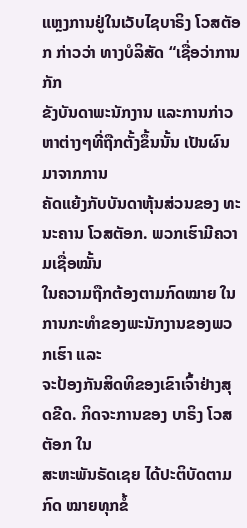ແຫຼງການຢູ່ໃນເວັບໄຊບາຣິງ ໂວສຕັອກ ກ່າວວ່າ ທາງບໍລິສັດ “ເຊື່ອວ່າການກັກ
ຂັງບັນດາພະນັກງານ ແລະການກ່າວຫາຕ່າງໆທີ່ຖືກຕັ້ງຂຶ້ນນັ້ນ ເປັນຜົນມາຈາກການ
ຄັດແຍ້ງກັບບັນດາຫຸ້ນສ່ວນຂອງ ທະນະຄານ ໂວສຕັອກ. ພວກເຮົາມີຄວາມເຊື່ອໝັ້ນ
ໃນຄວາມຖືກຕ້ອງຕາມກົດໝາຍ ໃນການກະທຳຂອງພະນັກງານຂອງພວກເຮົາ ແລະ
ຈະປ້ອງກັນສິດທິຂອງເຂົາເຈົ້າຢ່າງສຸດຂີດ. ກິດຈະການຂອງ ບາຣິງ ໂວສຕັອກ ໃນ
ສະຫະພັນຣັດເຊຍ ໄດ້ປະຕິບັດຕາມກົດ ໝາຍທຸກຂໍ້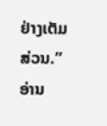ຢ່າງເຕັມສ່ວນ.”
ອ່ານ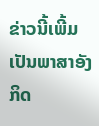ຂ່າວນີ້ເພີ້ມເປັນພາສາອັງກິດ